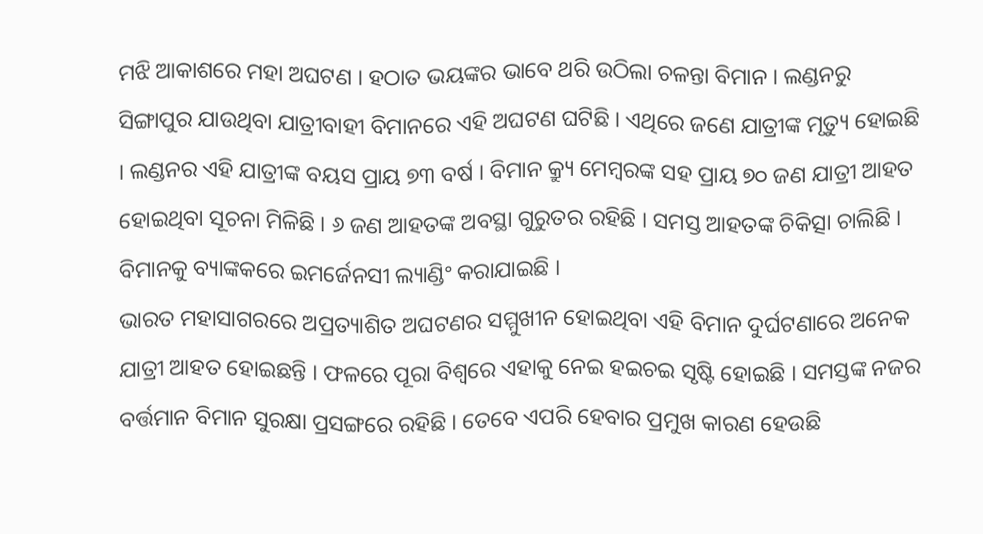ମଝି ଆକାଶରେ ମହା ଅଘଟଣ । ହଠାତ ଭୟଙ୍କର ଭାବେ ଥରି ଉଠିଲା ଚଳନ୍ତା ବିମାନ । ଲଣ୍ଡନରୁ ସିଙ୍ଗାପୁର ଯାଉଥିବା ଯାତ୍ରୀବାହୀ ବିମାନରେ ଏହି ଅଘଟଣ ଘଟିଛି । ଏଥିରେ ଜଣେ ଯାତ୍ରୀଙ୍କ ମୃତ୍ୟୁ ହୋଇଛି । ଲଣ୍ଡନର ଏହି ଯାତ୍ରୀଙ୍କ ବୟସ ପ୍ରାୟ ୭୩ ବର୍ଷ । ବିମାନ କ୍ର୍ୟୁ ମେମ୍ବରଙ୍କ ସହ ପ୍ରାୟ ୭୦ ଜଣ ଯାତ୍ରୀ ଆହତ ହୋଇଥିବା ସୂଚନା ମିଳିଛି । ୬ ଜଣ ଆହତଙ୍କ ଅବସ୍ଥା ଗୁରୁତର ରହିଛି । ସମସ୍ତ ଆହତଙ୍କ ଚିକିତ୍ସା ଚାଲିଛି । ବିମାନକୁ ବ୍ୟାଙ୍କକରେ ଇମର୍ଜେନସୀ ଲ୍ୟାଣ୍ଡିଂ କରାଯାଇଛି ।
ଭାରତ ମହାସାଗରରେ ଅପ୍ରତ୍ୟାଶିତ ଅଘଟଣର ସମ୍ମୁଖୀନ ହୋଇଥିବା ଏହି ବିମାନ ଦୁର୍ଘଟଣାରେ ଅନେକ ଯାତ୍ରୀ ଆହତ ହୋଇଛନ୍ତି । ଫଳରେ ପୂରା ବିଶ୍ୱରେ ଏହାକୁ ନେଇ ହଇଚଇ ସୃଷ୍ଟି ହୋଇଛି । ସମସ୍ତଙ୍କ ନଜର ବର୍ତ୍ତମାନ ବିମାନ ସୁରକ୍ଷା ପ୍ରସଙ୍ଗରେ ରହିଛି । ତେବେ ଏପରି ହେବାର ପ୍ରମୁଖ କାରଣ ହେଉଛି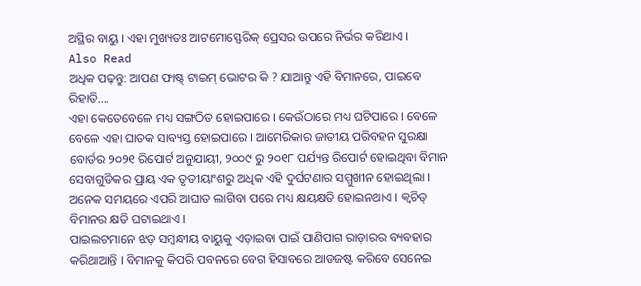ଅସ୍ଥିର ବାୟୁ । ଏହା ମୁଖ୍ୟତଃ ଆଟମୋସ୍ଫେରିକ୍ ପ୍ରେସର ଉପରେ ନିର୍ଭର କରିଥାଏ ।
Also Read
ଅଧିକ ପଢ଼ନ୍ତୁ: ଆପଣ ଫାଷ୍ଟ୍ ଟାଇମ୍ ଭୋଟର କି ? ଯାଆନ୍ତୁ ଏହି ବିମାନରେ, ପାଇବେ ରିହାତି....
ଏହା କେତେବେଳେ ମଧ୍ୟ ସଙ୍ଗଠିତ ହୋଇପାରେ । କେଉଁଠାରେ ମଧ୍ୟ ଘଟିପାରେ । ବେଳେ ବେଳେ ଏହା ଘାତକ ସାବ୍ୟସ୍ତ ହୋଇପାରେ । ଆମେରିକାର ଜାତୀୟ ପରିବହନ ସୁରକ୍ଷା ବୋର୍ଡର ୨୦୨୧ ରିପୋର୍ଟ ଅନୁଯାୟୀ, ୨୦୦୯ ରୁ ୨୦୧୮ ପର୍ଯ୍ୟନ୍ତ ରିପୋର୍ଟ ହୋଇଥିବା ବିମାନ ସେବାଗୁଡିକର ପ୍ରାୟ ଏକ ତୃତୀୟାଂଶରୁ ଅଧିକ ଏହି ଦୁର୍ଘଟଣାର ସମ୍ମୁଖୀନ ହୋଇଥିଲା । ଅନେକ ସମୟରେ ଏପରି ଆଘାତ ଲାଗିବା ପରେ ମଧ୍ୟ କ୍ଷୟକ୍ଷତି ହୋଇନଥାଏ । କ୍ୱଚିତ୍ ବିମାନର କ୍ଷତି ଘଟାଇଥାଏ ।
ପାଇଲଟମାନେ ଝଡ଼ ସମ୍ବନ୍ଧୀୟ ବାୟୁକୁ ଏଡ଼ାଇବା ପାଇଁ ପାଣିପାଗ ରାଡ଼ାରର ବ୍ୟବହାର କରିଥାଆନ୍ତି । ବିମାନକୁ କିପରି ପବନରେ ବେଗ ହିସାବରେ ଆଡଜଷ୍ଟ କରିବେ ସେନେଇ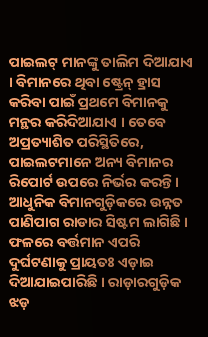ପାଇଲଟ୍ ମାନଙ୍କୁ ତାଲିମ ଦିଆଯାଏ । ବିମାନରେ ଥିବା ଷ୍ଟ୍ରେନ୍ ହ୍ରାସ କରିବା ପାଇଁ ପ୍ରଥମେ ବିମାନକୁ ମନ୍ଥର କରିଦିଆଯାଏ । ତେବେ ଅପ୍ରତ୍ୟାଶିତ ପରିସ୍ଥିତିରେ, ପାଇଲଟମାନେ ଅନ୍ୟ ବିମାନର ରିପୋର୍ଟ ଉପରେ ନିର୍ଭର କରନ୍ତି ।
ଆଧୁନିକ ବିମାନଗୁଡ଼ିକରେ ଉନ୍ନତ ପାଣିପାଗ ରାଡାର ସିଷ୍ଟମ ଲାଗିଛି । ଫଳରେ ବର୍ତ୍ତମାନ ଏପରି ଦୁର୍ଘଟଣାକୁ ପ୍ରାୟତଃ ଏଡ଼ାଇ ଦିଆଯାଇପାରିଛି । ରାଡ଼ାରଗୁଡ଼ିକ ଝଡ଼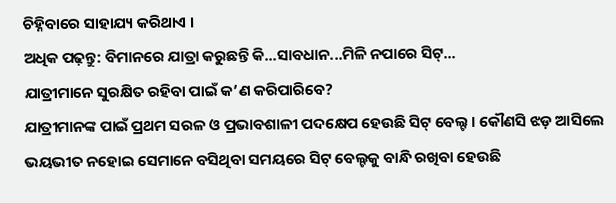ଚିହ୍ନିବାରେ ସାହାଯ୍ୟ କରିଥାଏ ।
ଅଧିକ ପଢ଼ନ୍ତୁ: ବିମାନରେ ଯାତ୍ରା କରୁଛନ୍ତି କି...ସାବଧାନ...ମିଳି ନପାରେ ସିଟ୍...
ଯାତ୍ରୀମାନେ ସୁରକ୍ଷିତ ରହିବା ପାଇଁ କ’ଣ କରିପାରିବେ?
ଯାତ୍ରୀମାନଙ୍କ ପାଇଁ ପ୍ରଥମ ସରଳ ଓ ପ୍ରଭାବଶାଳୀ ପଦକ୍ଷେପ ହେଉଛି ସିଟ୍ ବେଲ୍ଟ । କୌଣସି ଝଡ଼ ଆସିଲେ ଭୟଭୀତ ନହୋଇ ସେମାନେ ବସିଥିବା ସମୟରେ ସିଟ୍ ବେଲ୍ଟକୁ ବାନ୍ଧି ରଖିବା ହେଉଛି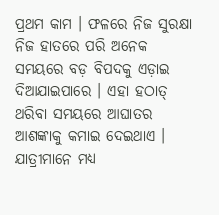ପ୍ରଥମ କାମ । ଫଳରେ ନିଜ ସୁରକ୍ଷା ନିଜ ହାତରେ ପରି ଅନେକ ସମୟରେ ବଡ଼ ବିପଦକୁ ଏଡ଼ାଇ ଦିଆଯାଇପାରେ । ଏହା ହଠାତ୍ ଥରିବା ସମୟରେ ଆଘାତର ଆଶଙ୍କାକୁ କମାଇ ଦେଇଥାଏ । ଯାତ୍ରୀମାନେ ମଧ୍ୟ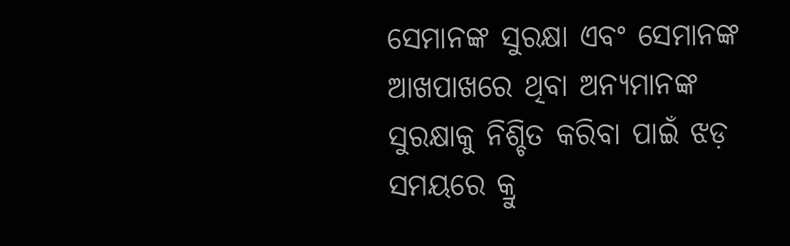ସେମାନଙ୍କ ସୁରକ୍ଷା ଏବଂ ସେମାନଙ୍କ ଆଖପାଖରେ ଥିବା ଅନ୍ୟମାନଙ୍କ ସୁରକ୍ଷାକୁ ନିଶ୍ଚିତ କରିବା ପାଇଁ ଝଡ଼ ସମୟରେ କ୍ରୁ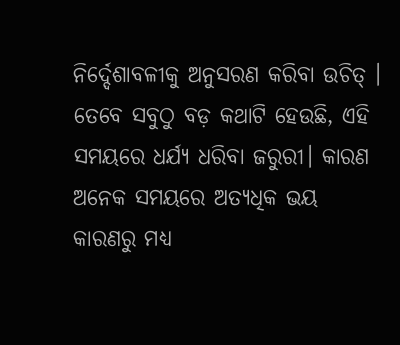ନିର୍ଦ୍ଦେଶାବଳୀକୁ ଅନୁସରଣ କରିବା ଉଚିତ୍ । ତେବେ ସବୁଠୁ ବଡ଼ କଥାଟି ହେଉଛି, ଏହି ସମୟରେ ଧର୍ଯ୍ୟ ଧରିବା ଜରୁରୀ। କାରଣ ଅନେକ ସମୟରେ ଅତ୍ୟଧିକ ଭୟ କାରଣରୁ ମଧ୍ୟ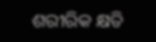ଶରୀରିକ କ୍ଷତି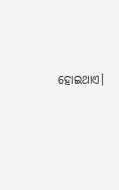ହୋଇଥାଏ।